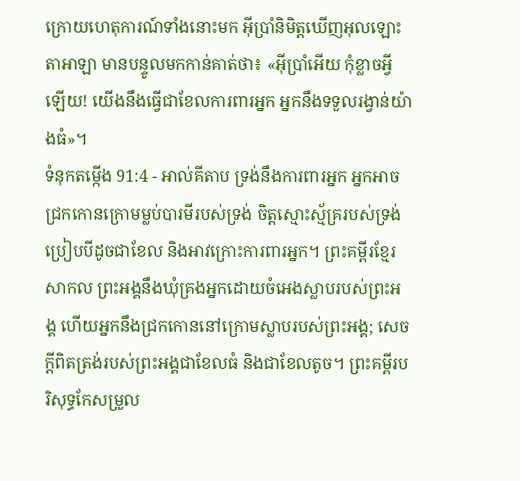ក្រោយហេតុការណ៍ទាំងនោះមក អ៊ីប្រាំនិមិត្តឃើញអុលឡោះតាអាឡា មានបន្ទូលមកកាន់គាត់ថា៖ «អ៊ីប្រាំអើយ កុំខ្លាចអ្វីឡើយ! យើងនឹងធ្វើជាខែលការពារអ្នក អ្នកនឹងទទួលរង្វាន់យ៉ាងធំ»។
ទំនុកតម្កើង 91:4 - អាល់គីតាប ទ្រង់នឹងការពារអ្នក អ្នកអាចជ្រកកោនក្រោមម្លប់បារមីរបស់ទ្រង់ ចិត្តស្មោះស្ម័គ្ររបស់ទ្រង់ ប្រៀបបីដូចជាខែល និងអាវក្រោះការពារអ្នក។ ព្រះគម្ពីរខ្មែរសាកល ព្រះអង្គនឹងឃុំគ្រងអ្នកដោយចំអេងស្លាបរបស់ព្រះអង្គ ហើយអ្នកនឹងជ្រកកោននៅក្រោមស្លាបរបស់ព្រះអង្គ; សេចក្ដីពិតត្រង់របស់ព្រះអង្គជាខែលធំ និងជាខែលតូច។ ព្រះគម្ពីរបរិសុទ្ធកែសម្រួល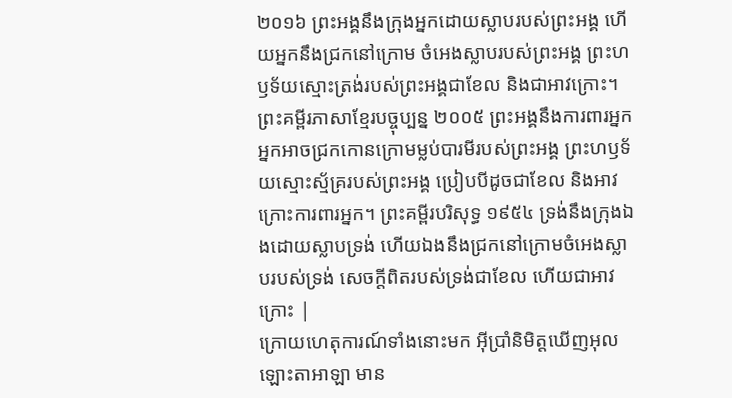២០១៦ ព្រះអង្គនឹងក្រុងអ្នកដោយស្លាបរបស់ព្រះអង្គ ហើយអ្នកនឹងជ្រកនៅក្រោម ចំអេងស្លាបរបស់ព្រះអង្គ ព្រះហឫទ័យស្មោះត្រង់របស់ព្រះអង្គជាខែល និងជាអាវក្រោះ។ ព្រះគម្ពីរភាសាខ្មែរបច្ចុប្បន្ន ២០០៥ ព្រះអង្គនឹងការពារអ្នក អ្នកអាចជ្រកកោនក្រោមម្លប់បារមីរបស់ព្រះអង្គ ព្រះហឫទ័យស្មោះស្ម័គ្ររបស់ព្រះអង្គ ប្រៀបបីដូចជាខែល និងអាវក្រោះការពារអ្នក។ ព្រះគម្ពីរបរិសុទ្ធ ១៩៥៤ ទ្រង់នឹងក្រុងឯងដោយស្លាបទ្រង់ ហើយឯងនឹងជ្រកនៅក្រោមចំអេងស្លាបរបស់ទ្រង់ សេចក្ដីពិតរបស់ទ្រង់ជាខែល ហើយជាអាវក្រោះ |
ក្រោយហេតុការណ៍ទាំងនោះមក អ៊ីប្រាំនិមិត្តឃើញអុលឡោះតាអាឡា មាន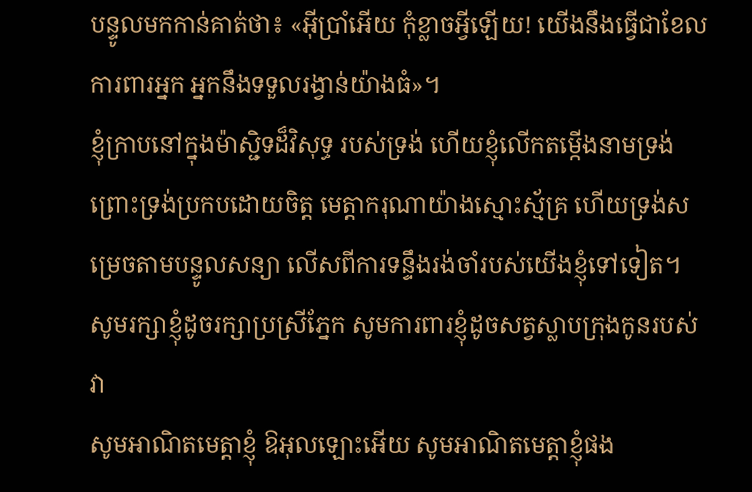បន្ទូលមកកាន់គាត់ថា៖ «អ៊ីប្រាំអើយ កុំខ្លាចអ្វីឡើយ! យើងនឹងធ្វើជាខែលការពារអ្នក អ្នកនឹងទទួលរង្វាន់យ៉ាងធំ»។
ខ្ញុំក្រាបនៅក្នុងម៉ាស្ជិទដ៏វិសុទ្ធ របស់ទ្រង់ ហើយខ្ញុំលើកតម្កើងនាមទ្រង់ ព្រោះទ្រង់ប្រកបដោយចិត្ត មេត្តាករុណាយ៉ាងស្មោះស្ម័គ្រ ហើយទ្រង់សម្រេចតាមបន្ទូលសន្យា លើសពីការទន្ទឹងរង់ចាំរបស់យើងខ្ញុំទៅទៀត។
សូមរក្សាខ្ញុំដូចរក្សាប្រស្រីភ្នែក សូមការពារខ្ញុំដូចសត្វស្លាបក្រុងកូនរបស់វា
សូមអាណិតមេត្តាខ្ញុំ ឱអុលឡោះអើយ សូមអាណិតមេត្តាខ្ញុំផង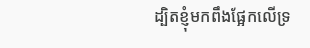ដ្បិតខ្ញុំមកពឹងផ្អែកលើទ្រ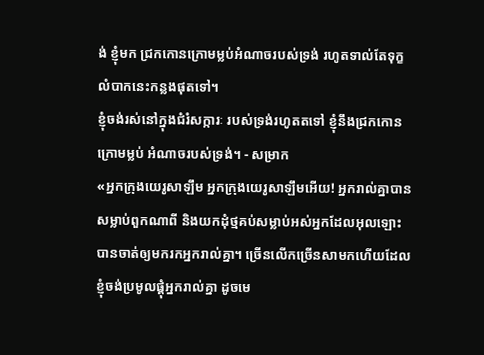ង់ ខ្ញុំមក ជ្រកកោនក្រោមម្លប់អំណាចរបស់ទ្រង់ រហូតទាល់តែទុក្ខលំបាកនេះកន្លងផុតទៅ។
ខ្ញុំចង់រស់នៅក្នុងជំរំសក្ការៈ របស់ទ្រង់រហូតតទៅ ខ្ញុំនឹងជ្រកកោនក្រោមម្លប់ អំណាចរបស់ទ្រង់។ - សម្រាក
«អ្នកក្រុងយេរូសាឡឹម អ្នកក្រុងយេរូសាឡឹមអើយ! អ្នករាល់គ្នាបានសម្លាប់ពួកណាពី និងយកដុំថ្មគប់សម្លាប់អស់អ្នកដែលអុលឡោះបានចាត់ឲ្យមករកអ្នករាល់គ្នា។ ច្រើនលើកច្រើនសាមកហើយដែលខ្ញុំចង់ប្រមូលផ្ដុំអ្នករាល់គ្នា ដូចមេ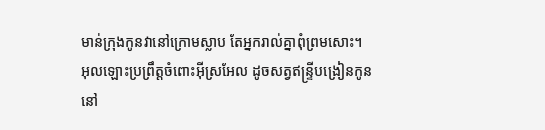មាន់ក្រុងកូនវានៅក្រោមស្លាប តែអ្នករាល់គ្នាពុំព្រមសោះ។
អុលឡោះប្រព្រឹត្តចំពោះអ៊ីស្រអែល ដូចសត្វឥន្ទ្រីបង្រៀនកូននៅ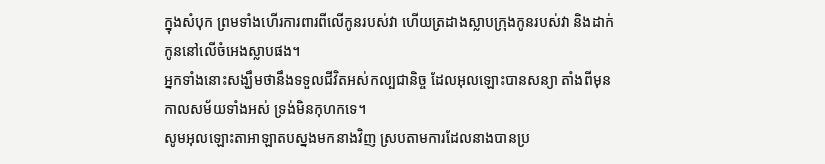ក្នុងសំបុក ព្រមទាំងហើរការពារពីលើកូនរបស់វា ហើយត្រដាងស្លាបក្រុងកូនរបស់វា និងដាក់កូននៅលើចំអេងស្លាបផង។
អ្នកទាំងនោះសង្ឃឹមថានឹងទទួលជីវិតអស់កល្បជានិច្ច ដែលអុលឡោះបានសន្យា តាំងពីមុនកាលសម័យទាំងអស់ ទ្រង់មិនកុហកទេ។
សូមអុលឡោះតាអាឡាតបស្នងមកនាងវិញ ស្របតាមការដែលនាងបានប្រ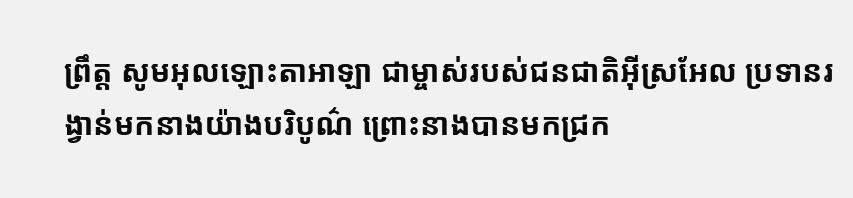ព្រឹត្ត សូមអុលឡោះតាអាឡា ជាម្ចាស់របស់ជនជាតិអ៊ីស្រអែល ប្រទានរង្វាន់មកនាងយ៉ាងបរិបូណ៌ ព្រោះនាងបានមកជ្រក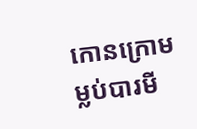កោនក្រោមម្លប់បារមី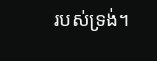របស់ទ្រង់។